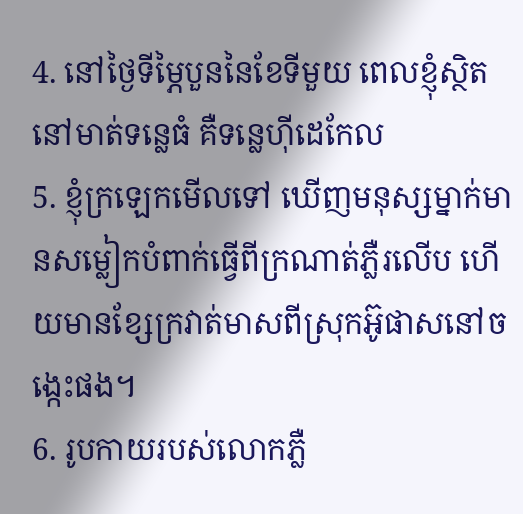4. នៅថ្ងៃទីម្ភៃបួននៃខែទីមួយ ពេលខ្ញុំស្ថិតនៅមាត់ទន្លេធំ គឺទន្លេហ៊ីដេកែល
5. ខ្ញុំក្រឡេកមើលទៅ ឃើញមនុស្សម្នាក់មានសម្លៀកបំពាក់ធ្វើពីក្រណាត់ភ្លឺរលើប ហើយមានខ្សែក្រវាត់មាសពីស្រុកអ៊ូផាសនៅចង្កេះផង។
6. រូបកាយរបស់លោកភ្លឺ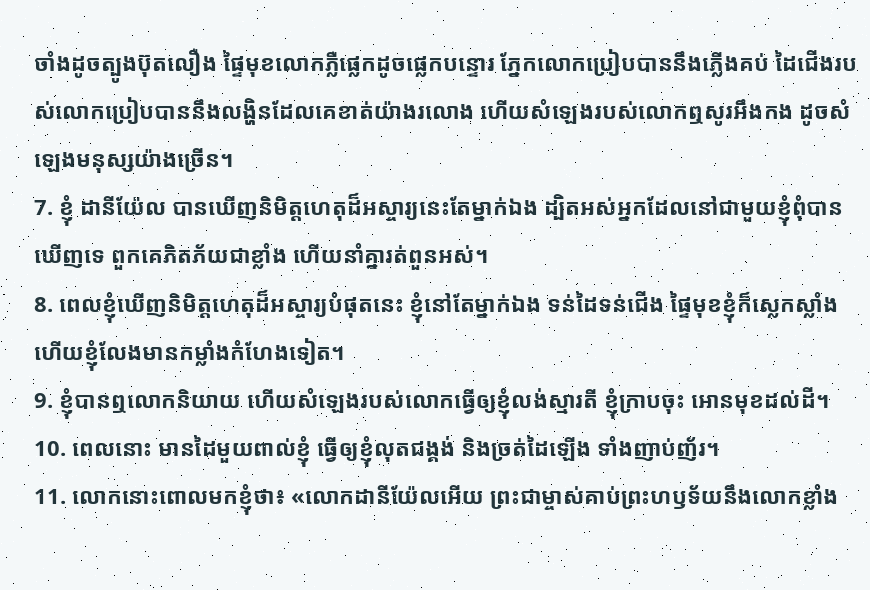ចាំងដូចត្បូងប៊ុតលឿង ផ្ទៃមុខលោកភ្លឺផ្លេកដូចផ្លេកបន្ទោរ ភ្នែកលោកប្រៀបបាននឹងភ្លើងគប់ ដៃជើងរបស់លោកប្រៀបបាននឹងលង្ហិនដែលគេខាត់យ៉ាងរលោង ហើយសំឡេងរបស់លោកឮសូរអឹងកង ដូចសំឡេងមនុស្សយ៉ាងច្រើន។
7. ខ្ញុំ ដានីយ៉ែល បានឃើញនិមិត្តហេតុដ៏អស្ចារ្យនេះតែម្នាក់ឯង ដ្បិតអស់អ្នកដែលនៅជាមួយខ្ញុំពុំបានឃើញទេ ពួកគេភិតភ័យជាខ្លាំង ហើយនាំគ្នារត់ពួនអស់។
8. ពេលខ្ញុំឃើញនិមិត្តហេតុដ៏អស្ចារ្យបំផុតនេះ ខ្ញុំនៅតែម្នាក់ឯង ទន់ដៃទន់ជើង ផ្ទៃមុខខ្ញុំក៏ស្លេកស្លាំង ហើយខ្ញុំលែងមានកម្លាំងកំហែងទៀត។
9. ខ្ញុំបានឮលោកនិយាយ ហើយសំឡេងរបស់លោកធ្វើឲ្យខ្ញុំលង់ស្មារតី ខ្ញុំក្រាបចុះ អោនមុខដល់ដី។
10. ពេលនោះ មានដៃមួយពាល់ខ្ញុំ ធ្វើឲ្យខ្ញុំលុតជង្គង់ និងច្រត់ដៃឡើង ទាំងញាប់ញ័រ។
11. លោកនោះពោលមកខ្ញុំថា៖ «លោកដានីយ៉ែលអើយ ព្រះជាម្ចាស់គាប់ព្រះហឫទ័យនឹងលោកខ្លាំង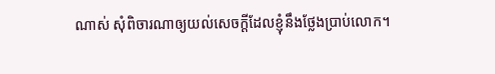ណាស់ សុំពិចារណាឲ្យយល់សេចក្ដីដែលខ្ញុំនឹងថ្លែងប្រាប់លោក។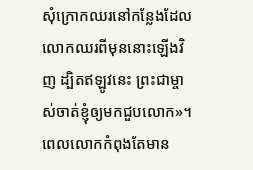សុំក្រោកឈរនៅកន្លែងដែលលោកឈរពីមុននោះឡើងវិញ ដ្បិតឥឡូវនេះ ព្រះជាម្ចាស់ចាត់ខ្ញុំឲ្យមកជួបលោក»។ ពេលលោកកំពុងតែមាន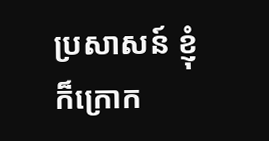ប្រសាសន៍ ខ្ញុំក៏ក្រោក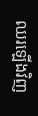ឈរឡើងវិញ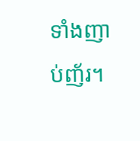ទាំងញាប់ញ័រ។